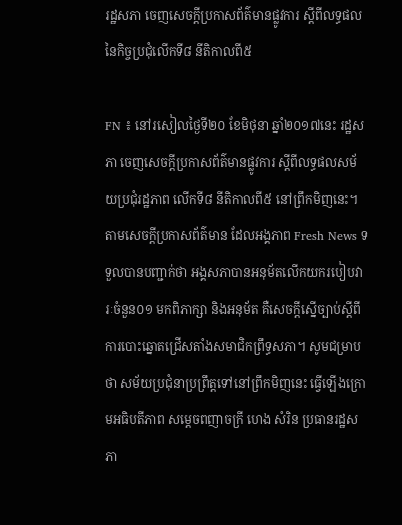រដ្ឋសភា ចេញសេចក្ដីប្រកាសព័ត៌មានផ្លូវការ ស្ដីពីលទ្ធផលនៃកិច្ចប្រជុំលើកទី៨ នីតិកាលពី៥

FN ៖ នៅរសៀលថ្ងៃទី២០ ខែមិថុនា ឆ្នាំ២០១៧នេះ រដ្ឋសភា ចេញសេចក្ដីប្រកាសព័ត៌មានផ្លូវការ ស្ដីពីលទ្ធផលសម័យប្រជុំរដ្ឋភាព លើកទី៨ នីតិកាលពី៥ នៅព្រឹកមិញនេះ។ តាមសេចក្ដីប្រកាសព័ត៌មាន ដែលអង្គភាព Fresh News ទទួលបានបញ្ជាក់ថា អង្គសភាបានអនុម័តលើកយករបៀបវារៈចំនួន០១ មកពិភាក្សា និងអនុម័ត គឺសេចក្ដីស្នើច្បាប់ស្ដីពីការបោះឆ្នោតជ្រើសតាំងសមាជិកព្រឹទ្ធសភា។ សូមជម្រាបថា សម័យប្រជុំនាប្រព្រឹត្តទៅនៅព្រឹកមិញនេះ ធ្វើឡើងក្រោមអធិបតីភាព សម្ដេចពញាចក្រី ហេង សំរិន ប្រធានរដ្ឋសភា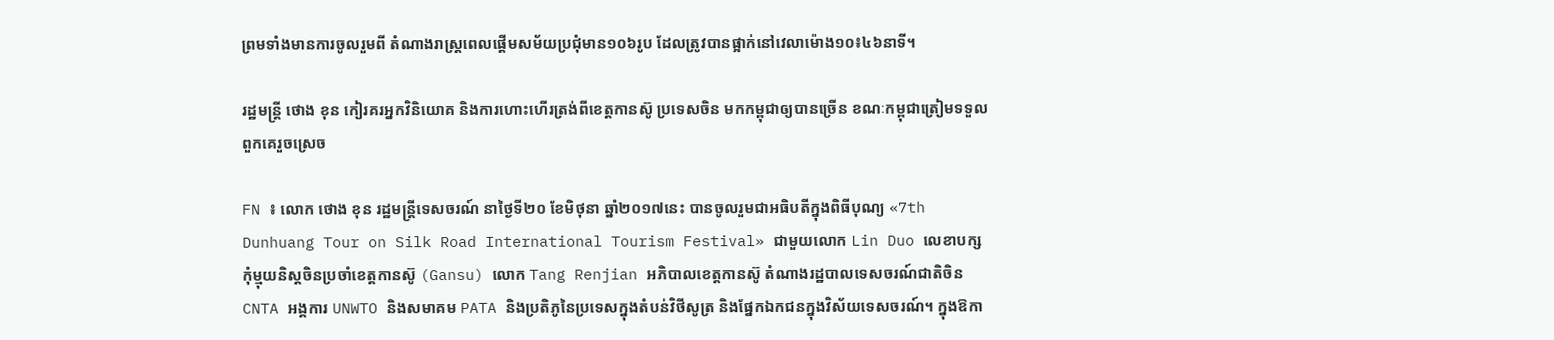ព្រមទាំងមានការចូលរួមពី តំណាងរាស្ដ្រពេលផ្ដើមសម័យប្រជុំមាន១០៦រូប ដែលត្រូវបានផ្អាក់នៅវេលាម៉ោង១០៖៤៦នាទី។

រដ្ឋមន្រ្តី ថោង ខុន កៀរគរអ្នកវិនិយោគ និងការហោះហើរត្រង់ពីខេត្តកានស៊ូ ប្រទេសចិន មកកម្ពុជាឲ្យបានច្រើន ខណៈកម្ពុជាត្រៀមទទួលពួកគេរួចស្រេច

FN ៖ លោក ថោង ខុន រដ្ឋមន្ត្រីទេសចរណ៍ នាថ្ងៃទី២០ ខែមិថុនា ឆ្នាំ២០១៧នេះ បានចូលរួមជាអធិបតីក្នុងពិធីបុណ្យ «7th Dunhuang Tour on Silk Road International Tourism Festival» ជាមួយលោក Lin Duo លេខាបក្សកុំម្មុយនិស្តចិនប្រចាំខេត្តកានស៊ូ (Gansu) លោក Tang Renjian អភិបាលខេត្តកានស៊ូ តំណាងរដ្ឋបាលទេសចរណ៍ជាតិចិន CNTA អង្គការ UNWTO និងសមាគម PATA និងប្រតិភូនៃប្រទេសក្នុងតំបន់វិថីសូត្រ និងផ្នែកឯកជនក្នុងវិស័យទេសចរណ៍។ ក្នុងឱកា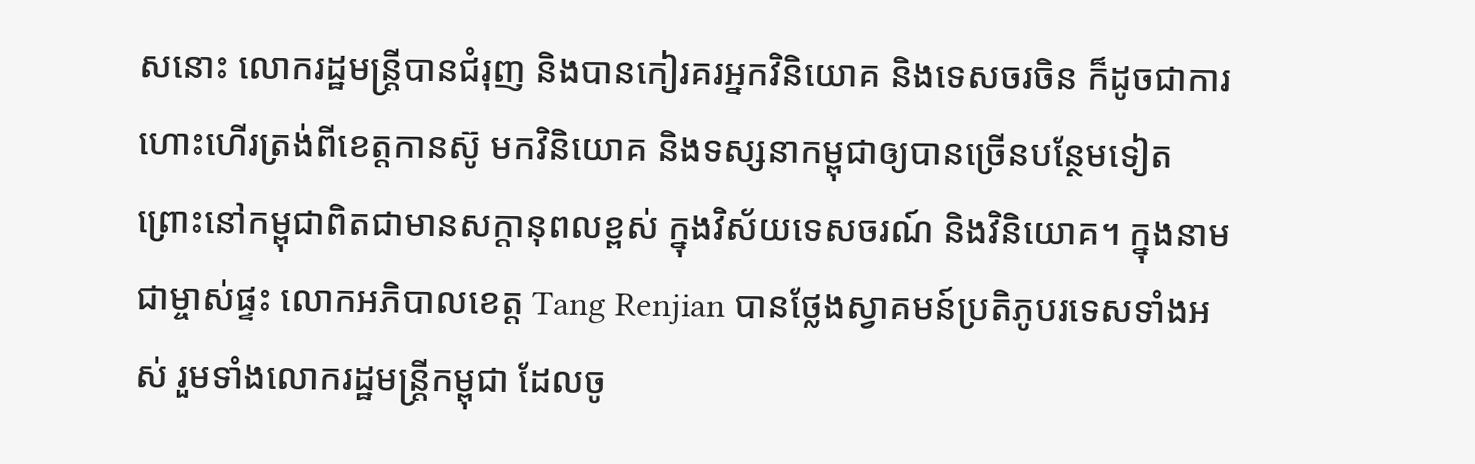សនោះ លោករដ្ឋមន្រ្តីបានជំរុញ និងបានកៀរគរអ្នកវិនិយោគ និងទេសចរចិន ក៏ដូចជាការហោះហើរត្រង់ពីខេត្តកានស៊ូ មកវិនិយោគ និងទស្សនាកម្ពុជាឲ្យបានច្រើនបន្ថែមទៀត ព្រោះនៅកម្ពុជាពិតជាមានសក្ដានុពលខ្ពស់ ក្នុងវិស័យទេសចរណ៍ និងវិនិយោគ។ ក្នុងនាមជាម្ចាស់ផ្ទះ លោកអភិបាលខេត្ត Tang Renjian បានថ្លែងស្វាគមន៍ប្រតិភូបរទេសទាំងអស់ រួមទាំងលោករដ្ឋមន្រ្តីកម្ពុជា ដែលចូ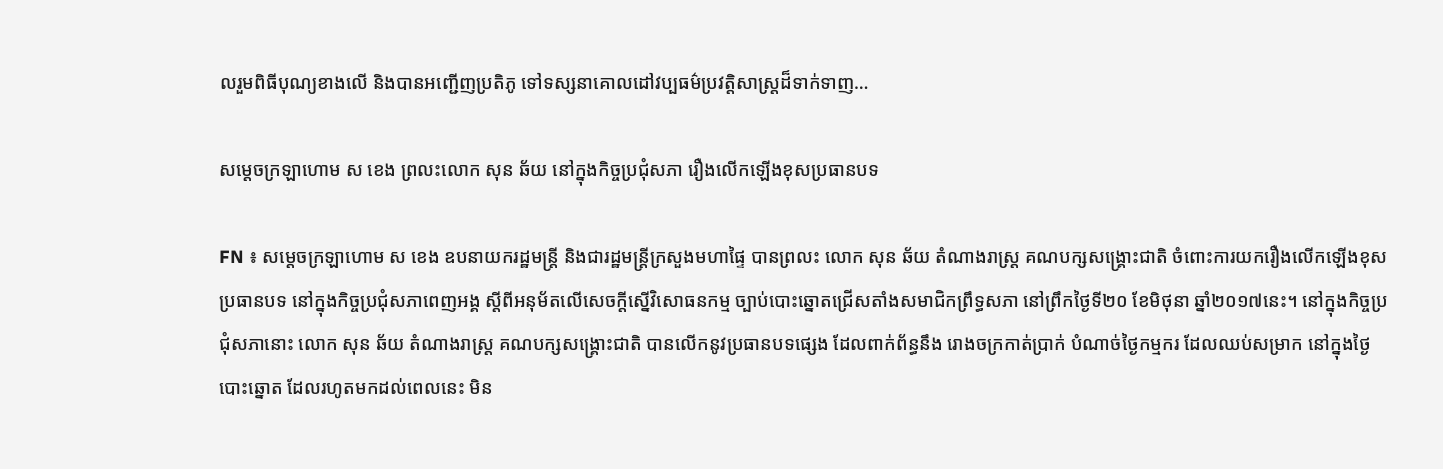លរួមពិធីបុណ្យខាងលើ និងបានអញ្ជើញប្រតិភូ ទៅទស្សនាគោលដៅវប្បធម៌ប្រវត្តិសាស្រ្តដ៏ទាក់ទាញ…

សម្ដេចក្រឡាហោម ស ខេង ព្រលះលោក សុន ឆ័យ នៅក្នុងកិច្ចប្រជុំសភា រឿងលើកឡើងខុសប្រធានបទ

FN ៖ សម្តេចក្រឡាហោម ស ខេង ឧបនាយករដ្ឋមន្រ្តី និងជារដ្ឋមន្រ្តីក្រសួងមហាផ្ទៃ បានព្រលះ លោក សុន ឆ័យ តំណាងរាស្រ្ដ គណបក្សសង្គ្រោះជាតិ ចំពោះការយករឿងលើកឡើងខុសប្រធានបទ នៅក្នុងកិច្ចប្រជុំសភាពេញអង្គ ស្ដីពីអនុម័តលើសេចក្តីស្នើវិសោធនកម្ម ច្បាប់បោះឆ្នោតជ្រើសតាំងសមាជិកព្រឹទ្ធសភា នៅព្រឹកថ្ងៃទី២០ ខែមិថុនា ឆ្នាំ២០១៧នេះ។ នៅក្នុងកិច្ចប្រជុំសភានោះ លោក សុន ឆ័យ តំណាងរាស្រ្ដ គណបក្សសង្គ្រោះជាតិ បានលើកនូវប្រធានបទផ្សេង ដែលពាក់ព័ន្ធនឹង រោងចក្រកាត់ប្រាក់ បំណាច់ថ្ងៃកម្មករ ដែលឈប់សម្រាក នៅក្នុងថ្ងៃបោះឆ្នោត ដែលរហូតមកដល់ពេលនេះ មិន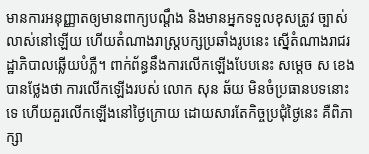មានការអនុញ្ញាតឲ្យមានពាក្យបណ្ដឹង និងមានអ្នកទទួលខុសត្រូវ ច្បាស់លាស់នៅឡើយ ហើយតំណាងរាស្រ្តបក្សប្រឆាំងរូបនេះ ស្នើតំណាងរាជរដ្ឋាភិបាលឆ្លើយបំភ្លឺ។ ពាក់ព័ន្ធនឹងការលើកឡើងបែបនេះ សម្តេច ស ខេង បានថ្លែងថា ការលើកឡើងរបស់ លោក សុន ឆ័យ មិនចំប្រធានបទនោះទេ ហើយគួរលើកឡើងនៅថ្ងៃក្រោយ ដោយសារតែកិច្ចប្រជុំថ្ងៃនេះ គឺពិភាក្សា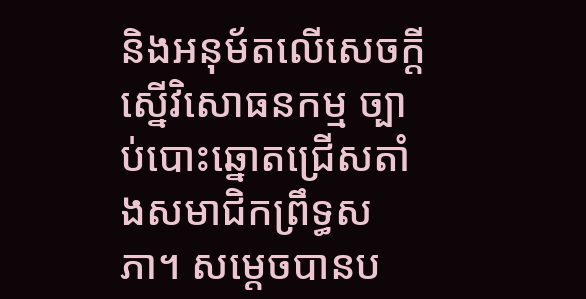និងអនុម័តលើសេចក្តីស្នើវិសោធនកម្ម ច្បាប់បោះឆ្នោតជ្រើសតាំងសមាជិកព្រឹទ្ធសភា។ សម្តេចបានប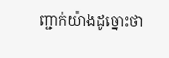ញ្ជាក់យ៉ាងដូច្នោះថា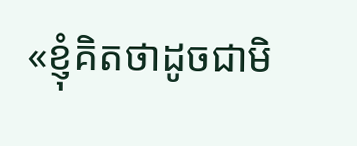«ខ្ញុំគិតថាដូចជាមិ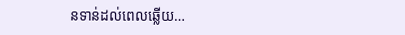នទាន់ដល់ពេលឆ្លើយ…